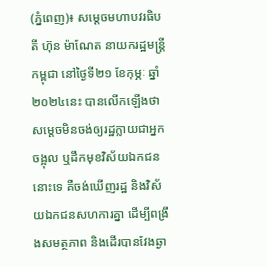(ភ្នំពេញ)៖ សម្តេចមហាបវរធិបតី ហ៊ុន ម៉ាណែត នាយករដ្ឋមន្ត្រីកម្ពុជា នៅថ្ងៃទី២១ ខែកុម្ភៈ ឆ្នាំ២០២៤នេះ បានលើកឡើងថា សម្តេចមិនចង់ឲ្យរដ្ឋក្លាយជាអ្នកចង្អុល ឬដឹកមុខវិស័យឯកជននោះទេ គឺចង់ឃើញរដ្ឋ និងវិស័យឯកជនសហការគ្នា ដើម្បីពង្រឹងសមត្ថភាព និងដើរបានវែងឆ្ងា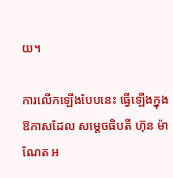យ។

ការលើកឡើងបែបនេះ ធ្វើឡើងក្នុងឱកាសដែល សម្តេចធិបតី ហ៊ុន ម៉ាណែត អ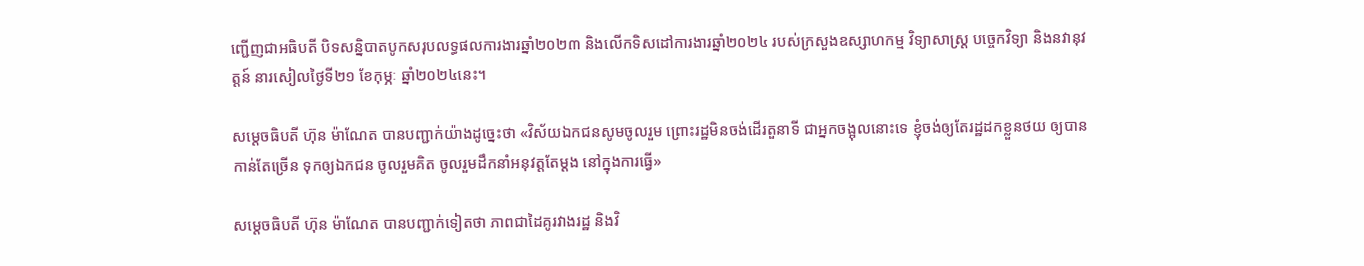ញ្ជើញជាអធិបតី បិទសន្និបាតបូកសរុបលទ្ធផលការងារឆ្នាំ២០២៣ និងលើកទិសដៅការងារឆ្នាំ២០២៤ របស់ក្រសួងឧស្សាហកម្ម វិទ្យាសាស្រ្ត បច្ចេកវិទ្យា និងនវានុវត្តន៍ នារសៀលថ្ងៃទី២១ ខែកុម្ភៈ ឆ្នាំ២០២៤នេះ។

សម្តេចធិបតី ហ៊ុន ម៉ាណែត បានបញ្ជាក់យ៉ាងដូច្នេះថា «វិស័យឯកជនសូមចូលរួម ព្រោះរដ្ឋមិនចង់ដើរតួនាទី ជាអ្នកចង្អុលនោះទេ ខ្ញុំចង់ឲ្យតែរដ្ឋដកខ្លួនថយ ឲ្យបានកាន់តែច្រើន ទុកឲ្យឯកជន ចូលរួមគិត ចូលរួមដឹកនាំអនុវត្ដតែម្ដង នៅក្នុងការធ្វើ»

សម្តេចធិបតី ហ៊ុន ម៉ាណែត បានបញ្ជាក់ទៀតថា ភាពជាដៃគូរវាងរដ្ឋ និងវិ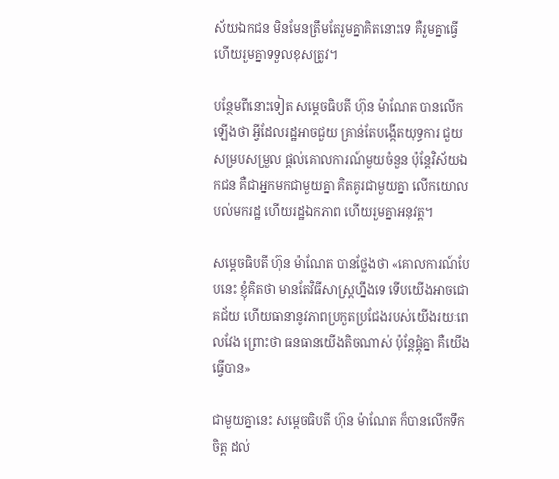ស័យឯកជន មិនមែនត្រឹមតែរួមគ្នាគិតនោះទេ គឺរួមគ្នាធ្វើ ហើយរួមគ្នាទទួលខុសត្រូវ។

បន្ថែមពីនោះទៀត សម្តេចធិបតី ហ៊ុន ម៉ាណែត បានលើកឡើងថា អ្វីដែលរដ្ឋអាចជួយ គ្រាន់តែបង្កើតយុទ្ធការ ជួយសម្របសម្រួល ផ្ដល់គោលការណ៍មួយចំនួន ប៉ុន្ដែវិស័យឯកជន គឺជាអ្នកមកជាមួយគ្នា គិតគូរជាមួយគ្នា លើកយោលបល់មករដ្ឋ ហើយរដ្ឋឯកភាព ហើយរួមគ្នាអនុវត្ដ។

សម្តេចធិបតី ហ៊ុន ម៉ាណែត បានថ្លែងថា «គោលការណ៍បែបនេះ ខ្ញុំគិតថា មានតែវិធីសាស្ដ្រហ្នឹងទេ ទើបយើងអាចជោគជ័យ ហើយធានានូវភាពប្រកួតប្រជែងរបស់យើងរយៈពេលវែង ព្រោះថា ធនធានយើងតិចណាស់ ប៉ុន្ដែផ្គុំគ្នា គឺយើងធ្វើបាន»

ជាមួយគ្នានេះ សម្តេចធិបតី ហ៊ុន ម៉ាណែត ក៏បានលើកទឹកចិត្ត ដល់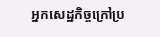អ្នកសេដ្ឋកិច្ចក្រៅប្រ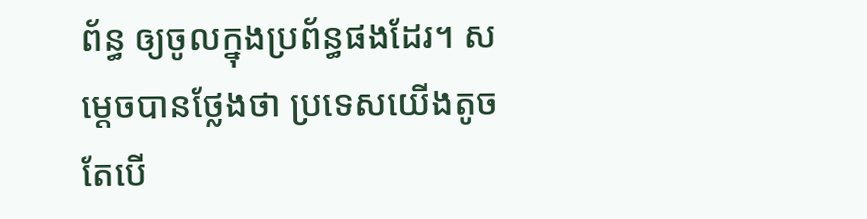ព័ន្ធ ឲ្យចូលក្នុងប្រព័ន្ធផងដែរ។ សម្ដេចបានថ្លែងថា ប្រទេសយើងតូច តែបើ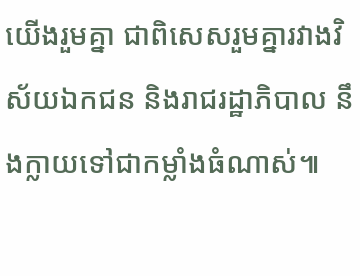យើងរួមគ្នា ជាពិសេសរួមគ្នារវាងវិស័យឯកជន និងរាជរដ្ឋាភិបាល នឹងក្លាយទៅជាកម្លាំងធំណាស់៕